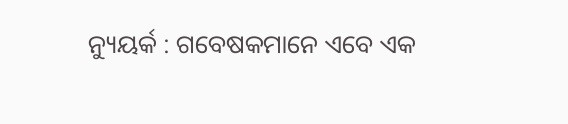ନ୍ୟୁୟର୍କ : ଗବେଷକମାନେ ଏବେ ଏକ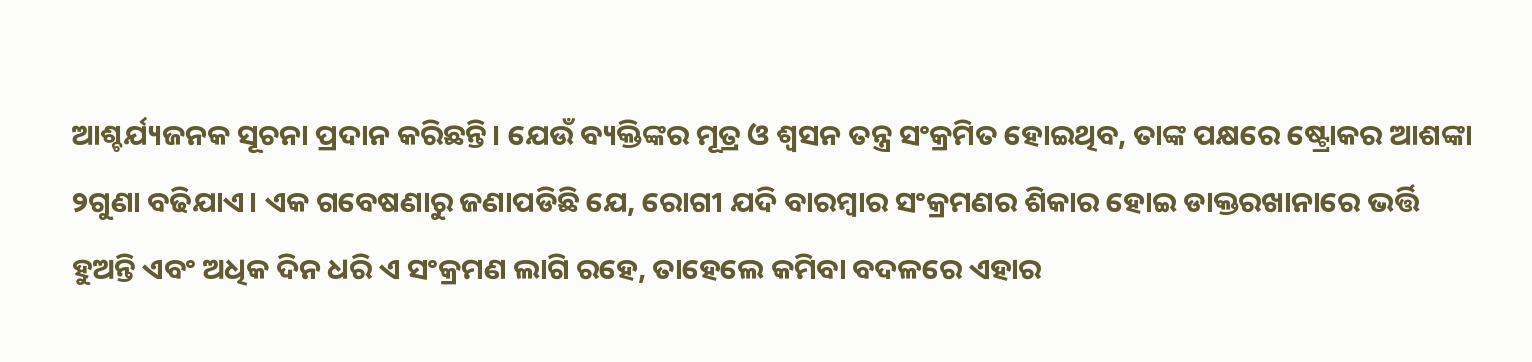ଆଶ୍ଚର୍ଯ୍ୟଜନକ ସୂଚନା ପ୍ରଦାନ କରିଛନ୍ତି। ଯେଉଁ ବ୍ୟକ୍ତିଙ୍କର ମୂତ୍ର ଓ ଶ୍ୱସନ ତନ୍ତ୍ର ସଂକ୍ରମିତ ହୋଇଥିବ, ତାଙ୍କ ପକ୍ଷରେ ଷ୍ଟ୍ରୋକର ଆଶଙ୍କା ୨ଗୁଣା ବଢିଯାଏ। ଏକ ଗବେଷଣାରୁ ଜଣାପଡିଛି ଯେ, ରୋଗୀ ଯଦି ବାରମ୍ୱାର ସଂକ୍ରମଣର ଶିକାର ହୋଇ ଡାକ୍ତରଖାନାରେ ଭର୍ତ୍ତି ହୁଅନ୍ତି ଏବଂ ଅଧିକ ଦିନ ଧରି ଏ ସଂକ୍ରମଣ ଲାଗି ରହେ, ତାହେଲେ କମିବା ବଦଳରେ ଏହାର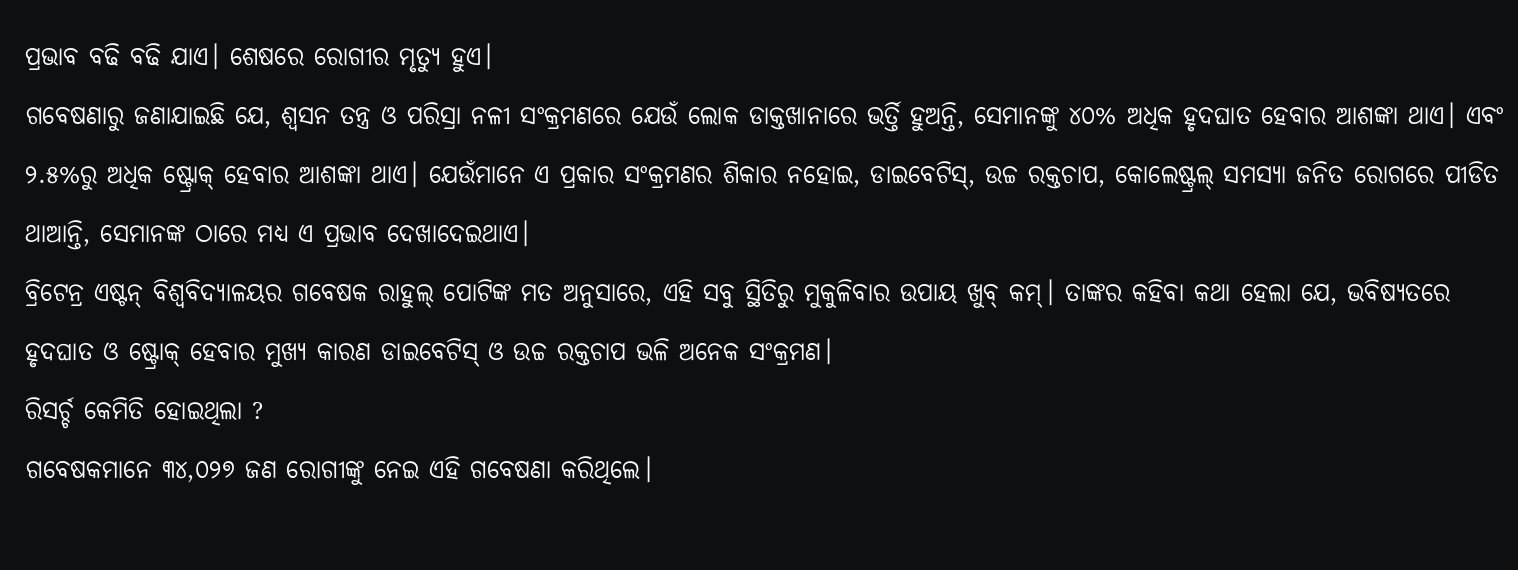ପ୍ରଭାବ ବଢି ବଢି ଯାଏ। ଶେଷରେ ରୋଗୀର ମୃତ୍ୟୁ ହୁଏ।
ଗବେଷଣାରୁ ଜଣାଯାଇଛି ଯେ, ଶ୍ୱସନ ତନ୍ତ୍ର ଓ ପରିସ୍ରା ନଳୀ ସଂକ୍ରମଣରେ ଯେଉଁ ଲୋକ ଡାକ୍ତଖାନାରେ ଭର୍ତ୍ତି ହୁଅନ୍ତି, ସେମାନଙ୍କୁ ୪୦% ଅଧିକ ହୃଦଘାତ ହେବାର ଆଶଙ୍କା ଥାଏ। ଏବଂ ୨.୫%ରୁ ଅଧିକ ଷ୍ଟ୍ରୋକ୍ ହେବାର ଆଶଙ୍କା ଥାଏ। ଯେଉଁମାନେ ଏ ପ୍ରକାର ସଂକ୍ରମଣର ଶିକାର ନହୋଇ, ଡାଇବେଟିସ୍, ଉଚ୍ଚ ରକ୍ତଚାପ, କୋଲେଷ୍ଟ୍ରଲ୍ ସମସ୍ୟା ଜନିତ ରୋଗରେ ପୀଡିତ ଥାଆନ୍ତି, ସେମାନଙ୍କ ଠାରେ ମଧ୍ୟ ଏ ପ୍ରଭାବ ଦେଖାଦେଇଥାଏ।
ବ୍ରିଟେନ୍ର ଏଷ୍ଟନ୍ ବିଶ୍ୱବିଦ୍ୟାଳୟର ଗବେଷକ ରାହୁଲ୍ ପୋଟିଙ୍କ ମତ ଅନୁସାରେ, ଏହି ସବୁ ସ୍ଥିତିରୁ ମୁକୁଳିବାର ଉପାୟ ଖୁବ୍ କମ୍। ତାଙ୍କର କହିବା କଥା ହେଲା ଯେ, ଭବିଷ୍ୟତରେ ହୃଦଘାତ ଓ ଷ୍ଟ୍ରୋକ୍ ହେବାର ମୁଖ୍ୟ କାରଣ ଡାଇବେଟିସ୍ ଓ ଉଚ୍ଚ ରକ୍ତଚାପ ଭଳି ଅନେକ ସଂକ୍ରମଣ।
ରିସର୍ଚ୍ଚ କେମିତି ହୋଇଥିଲା ?
ଗବେଷକମାନେ ୩୪,୦୨୭ ଜଣ ରୋଗୀଙ୍କୁ ନେଇ ଏହି ଗବେଷଣା କରିଥିଲେ।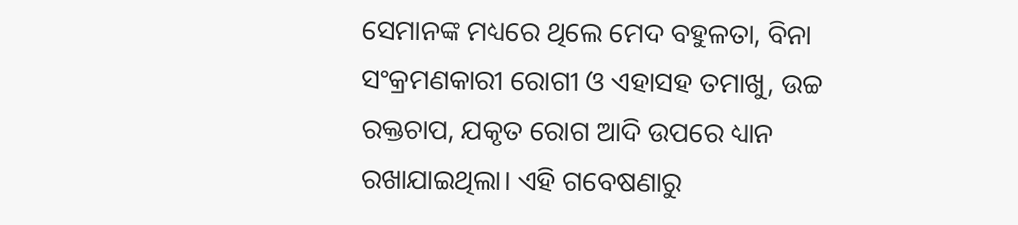ସେମାନଙ୍କ ମଧ୍ୟରେ ଥିଲେ ମେଦ ବହୁଳତା, ବିନା ସଂକ୍ରମଣକାରୀ ରୋଗୀ ଓ ଏହାସହ ତମାଖୁ, ଉଚ୍ଚ ରକ୍ତଚାପ, ଯକୃତ ରୋଗ ଆଦି ଉପରେ ଧ୍ୟାନ ରଖାଯାଇଥିଲା। ଏହି ଗବେଷଣାରୁ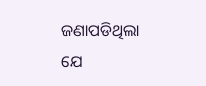ଜଣାପଡିଥିଲା ଯେ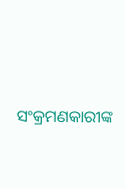ସଂକ୍ରମଣକାରୀଙ୍କ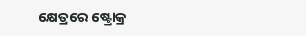କ୍ଷେତ୍ରରେ ଷ୍ଟ୍ରୋକ୍ର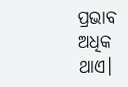ପ୍ରଭାବ ଅଧିକ ଥାଏ।